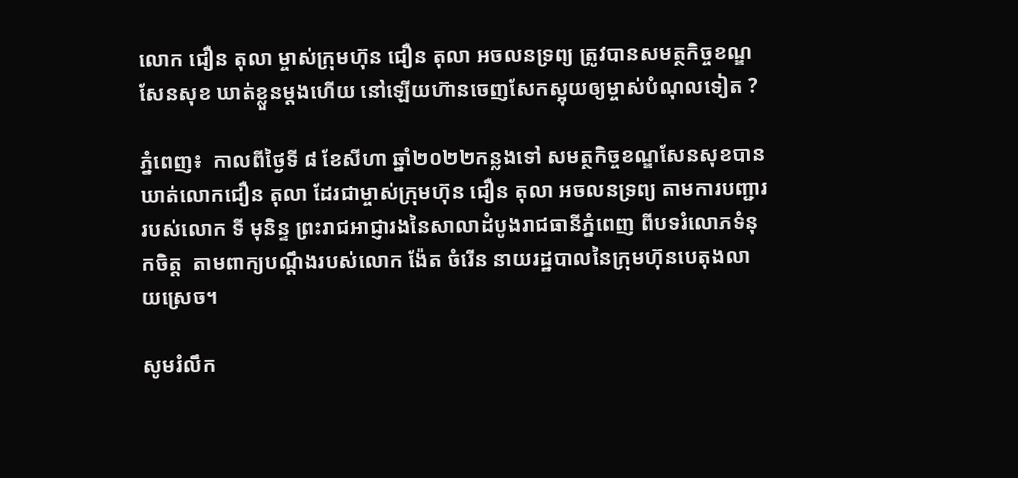លោក ជឿន តុលា ម្ចាស់ក្រុមហ៊ុន ជឿន តុលា អចលនទ្រព្យ ត្រូវបានសមត្ថកិច្ចខណ្ឌសែនសុខ ឃាត់ខ្លួនម្ដងហើយ នៅឡើយហ៊ានចេញសែកស្អុយឲ្យម្ចាស់បំណុលទៀត ?

ភ្នំពេញ៖  កាលពីថ្ងៃទី ៨ ខែសីហា ឆ្នាំ២០២២កន្លងទៅ សមត្ថកិច្ចខណ្ឌសែនសុខបានឃាត់លោកជឿន តុលា ដែរជាម្ចាស់ក្រុមហ៊ុន ជឿន តុលា អចលនទ្រព្យ តាមការបញ្ជាររបស់លោក ទី មុនិន្ទ ព្រះរាជអាជ្ញារងនៃសាលាដំបូងរាជធានីភ្នំពេញ ពីបទរំលោភទំនុកចិត្ត  តាមពាក្យបណ្ដឹងរបស់លោក ង៉ែត ចំរើន នាយរដ្ឋបាលនៃក្រុមហ៊ុនបេតុងលាយស្រេច។

សូមរំលឹក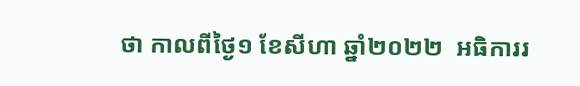ថា កាលពីថ្ងៃ១ ខែសីហា ឆ្នាំ២០២២  អធិការរ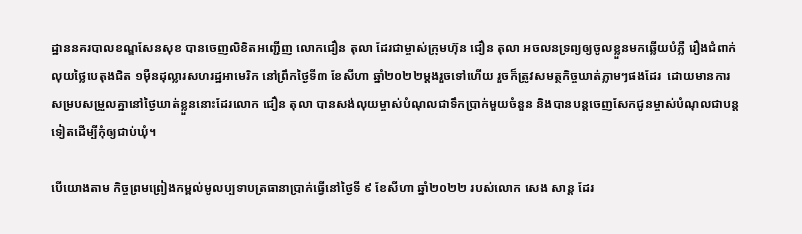ដ្ឋាននគរបាលខណ្ឌសែនសុខ បានចេញលិខិតអញ្ជើញ លោកជឿន តុលា ដែរជាម្ចាស់ក្រុមហ៊ុន ជឿន តុលា អចលនទ្រព្យឲ្យចូលខ្លួនមកឆ្លើយបំភ្លឺ រឿងជំពាក់លុយថ្លៃបេតុងជិត ១ម៉ឺនដុល្លារសហរដ្ឋអាមេរិក នៅព្រឹកថ្ងៃទី៣ ខែសីហា ឆ្នាំ២០២២ម្ដងរួចទៅហើយ រួចក៏ត្រូវសមត្ថកិច្ចឃាត់ភ្លាមៗផងដែរ  ដោយមានការសម្របសម្រួលគ្នានៅថ្ងៃឃាត់ខ្លួននោះដែរលោក ជឿន តុលា បានសង់លុយម្ចាស់បំណុលជាទឹកប្រាក់មួយចំនួន និងបានបន្ដចេញសែកជូនម្ចាស់បំណុលជាបន្ដទៀតដើម្បីកុំឲ្យជាប់ឃុំ។

បើយោងតាម កិច្ចព្រមព្រៀងកម្ពល់មូលប្បទាបត្រធានាប្រាក់ធ្វើនៅថ្ងៃទី ៩ ខែសីហា ឆ្នាំ២០២២ របស់លោក សេង សាន្ដ ដែរ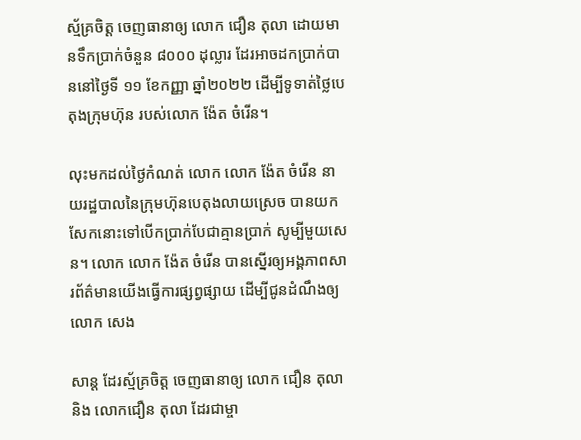ស្ម័គ្រចិត្ត ចេញធានាឲ្យ លោក ជឿន តុលា ដោយមានទឹកប្រាក់ចំនួន ៨០០០ ដុល្លារ ដែរអាចដកប្រាក់បាននៅថ្ងៃទី ១១ ខែកញ្ញា ឆ្នាំ២០២២ ដើម្បីទូទាត់ថ្លៃបេតុងក្រុមហ៊ុន របស់លោក ង៉ែត ចំរើន។

លុះមកដល់ថ្ងៃកំណត់ លោក លោក ង៉ែត ចំរើន នាយរដ្ឋបាលនៃក្រុមហ៊ុនបេតុងលាយស្រេច បានយកសែកនោះទៅបើកប្រាក់បែជាគ្មានប្រាក់ សូម្បីមួយសេន។ លោក លោក ង៉ែត ចំរើន បានស្នើរឲ្យអង្គភាពសារព័ត៌មានយើងធ្វើការផ្សព្វផ្សាយ ដើម្បីជូនដំណឹងឲ្យលោក សេង

សាន្ដ ដែរស្ម័គ្រចិត្ត ចេញធានាឲ្យ លោក ជឿន តុលា និង លោកជឿន តុលា ដែរជាម្ចា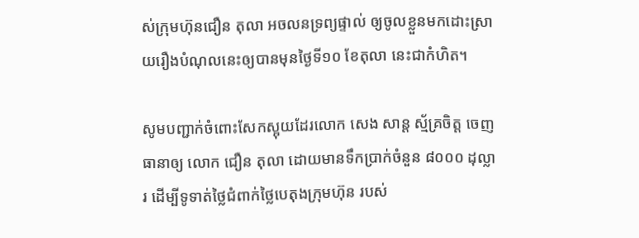ស់ក្រុមហ៊ុនជឿន តុលា អចលនទ្រព្យផ្ទាល់ ឲ្យចូលខ្លួនមកដោះស្រាយរឿងបំណុលនេះឲ្យបានមុនថ្ងៃទី១០ ខែតុលា នេះជាកំហិត។

សូមបញ្ជាក់ចំពោះសែកស្អុយដែរលោក សេង សាន្ដ ស្ម័គ្រចិត្ត ចេញធានាឲ្យ លោក ជឿន តុលា ដោយមានទឹកប្រាក់ចំនួន ៨០០០ ដុល្លារ ដើម្បីទូទាត់ថ្លៃជំពាក់ថ្លៃបេតុងក្រុមហ៊ុន របស់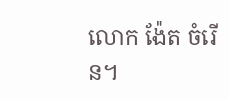លោក ង៉ែត ចំរើន។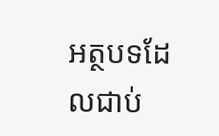អត្ថបទដែលជាប់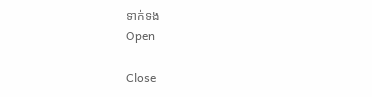ទាក់ទង
Open

Close